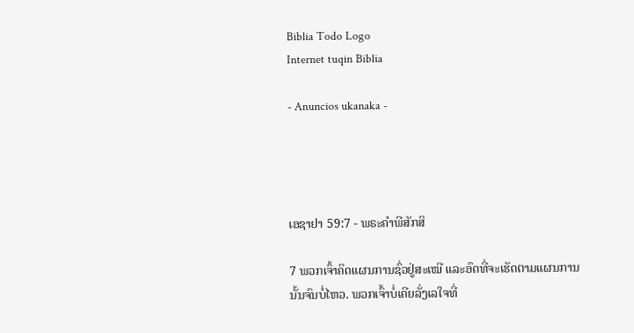Biblia Todo Logo
Internet tuqin Biblia

- Anuncios ukanaka -




ເອຊາຢາ 59:7 - ພຣະຄຳພີສັກສິ

7 ພວກເຈົ້າຄິດແຜນການຊົ່ວຢູ່ສະເໝີ ແລະອົດທີ່ຈະເຮັດຕາມແຜນການນັ້ນຈົນບໍ່ໄຫວ. ພວກເຈົ້າບໍ່ເຄີຍລັ່ງເລໃຈທີ່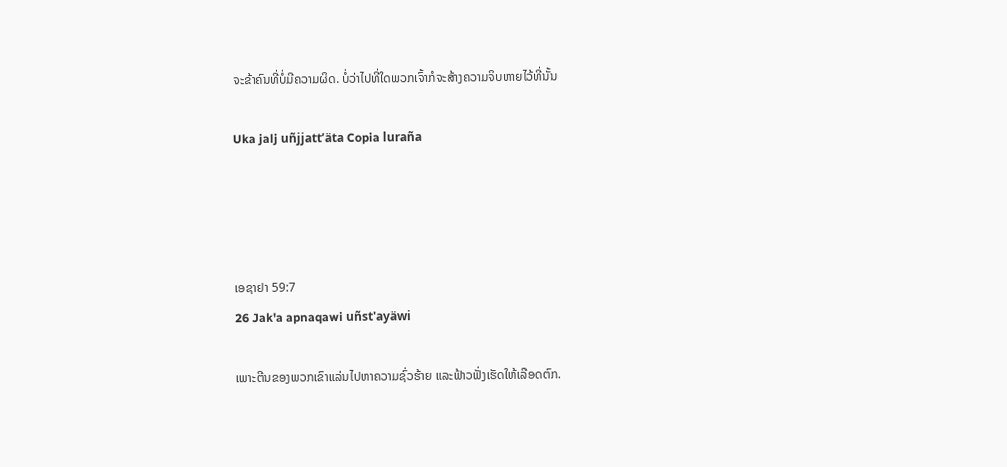ຈະຂ້າຄົນທີ່ບໍ່ມີຄວາມຜິດ. ບໍ່ວ່າໄປທີ່ໃດພວກເຈົ້າກໍຈະສ້າງຄວາມຈິບຫາຍໄວ້ທີ່ນັ້ນ

Uka jalj uñjjattʼäta Copia luraña




ເອຊາຢາ 59:7
26 Jak'a apnaqawi uñst'ayäwi

ເພາະຕີນຂອງພວກເຂົາແລ່ນໄປຫາຄວາມຊົ່ວຮ້າຍ ແລະຟ້າວຟັ່ງເຮັດໃຫ້ເລືອດຕົກ.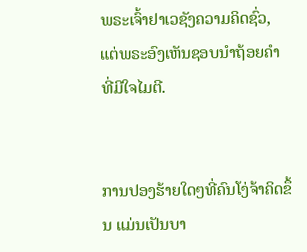ພຣະເຈົ້າຢາເວຊັງຄວາມຄິດຊົ່ວ, ແຕ່ພຣະອົງເຫັນຊອບນຳຖ້ອຍຄຳທີ່ມີໃຈໄມຕີ.


ການປອງຮ້າຍໃດໆທີ່ຄົນໂງ່ຈ້າຄິດຂຶ້ນ ແມ່ນເປັນບາ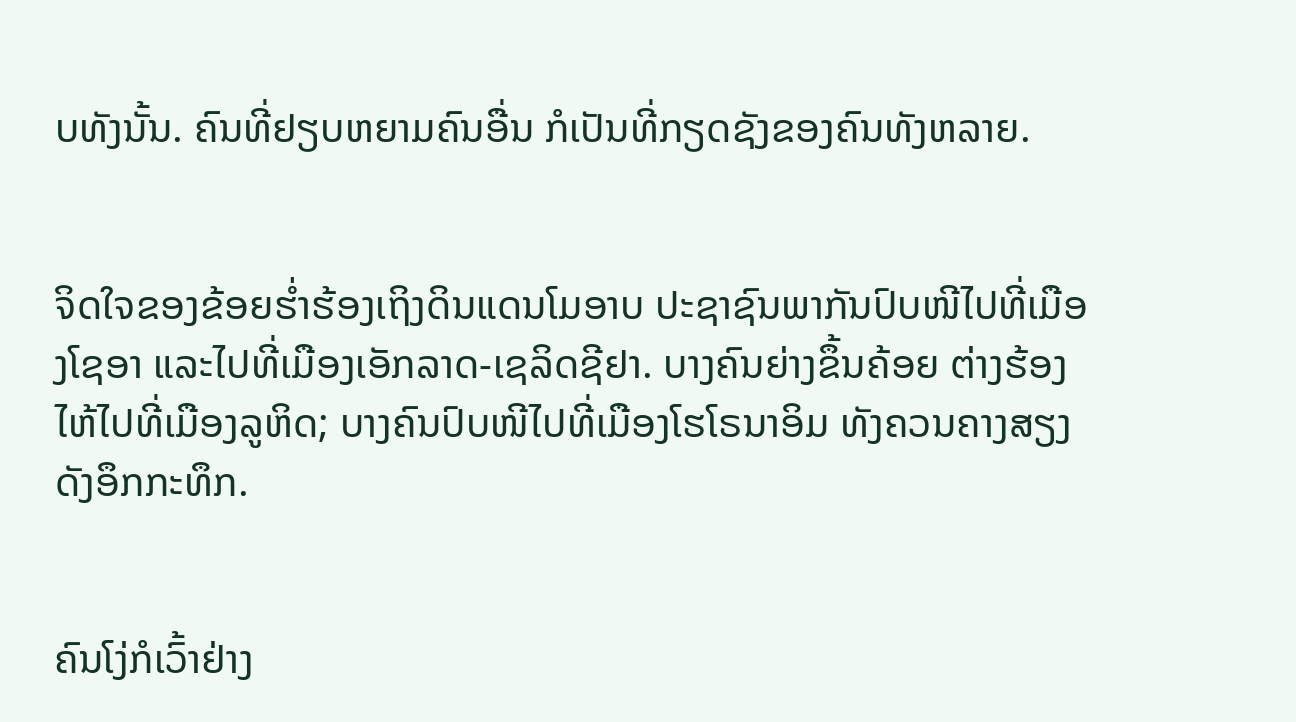ບທັງນັ້ນ. ຄົນທີ່ຢຽບຫຍາມຄົນອື່ນ ກໍເປັນທີ່ກຽດຊັງຂອງຄົນທັງຫລາຍ.


ຈິດໃຈຂອງຂ້ອຍຮໍ່າຮ້ອງເຖິງດິນແດນໂມອາບ ປະຊາຊົນພາກັນປົບໜີໄປທີ່ເມືອງໂຊອາ ແລະໄປທີ່ເມືອງເອັກລາດ-ເຊລິດຊີຢາ. ບາງຄົນຍ່າງຂຶ້ນຄ້ອຍ ຕ່າງຮ້ອງໄຫ້ໄປທີ່ເມືອງລູຫິດ; ບາງຄົນປົບໜີໄປທີ່ເມືອງໂຮໂຣນາອິມ ທັງຄວນຄາງສຽງດັງອຶກກະທຶກ.


ຄົນໂງ່ກໍເວົ້າຢ່າງ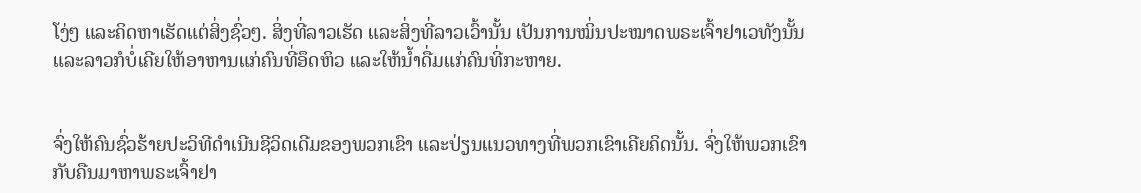ໂງ່ໆ ແລະຄິດຫາເຮັດແຕ່ສິ່ງຊົ່ວໆ. ສິ່ງທີ່ລາວເຮັດ ແລະສິ່ງທີ່ລາວເວົ້ານັ້ນ ເປັນການໝິ່ນປະໝາດພຣະເຈົ້າຢາເວທັງນັ້ນ ແລະລາວກໍບໍ່ເຄີຍໃຫ້ອາຫານແກ່ຄົນທີ່ອຶດຫິວ ແລະໃຫ້ນໍ້າດື່ມແກ່ຄົນທີ່ກະຫາຍ.


ຈົ່ງໃຫ້ຄົນຊົ່ວຮ້າຍປະວິທີດຳເນີນຊີວິດເດີມຂອງພວກເຂົາ ແລະປ່ຽນແນວທາງທີ່ພວກເຂົາເຄີຍຄິດນັ້ນ. ຈົ່ງໃຫ້ພວກເຂົາກັບຄືນມາຫາພຣະເຈົ້າຢາ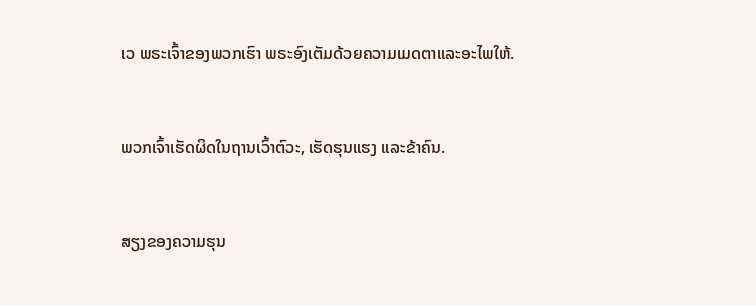ເວ ພຣະເຈົ້າຂອງພວກເຮົາ ພຣະອົງເຕັມດ້ວຍຄວາມເມດຕາແລະອະໄພໃຫ້.


ພວກເຈົ້າເຮັດຜິດໃນຖານເວົ້າຕົວະ, ເຮັດຮຸນແຮງ ແລະຂ້າຄົນ.


ສຽງຂອງຄວາມຮຸນ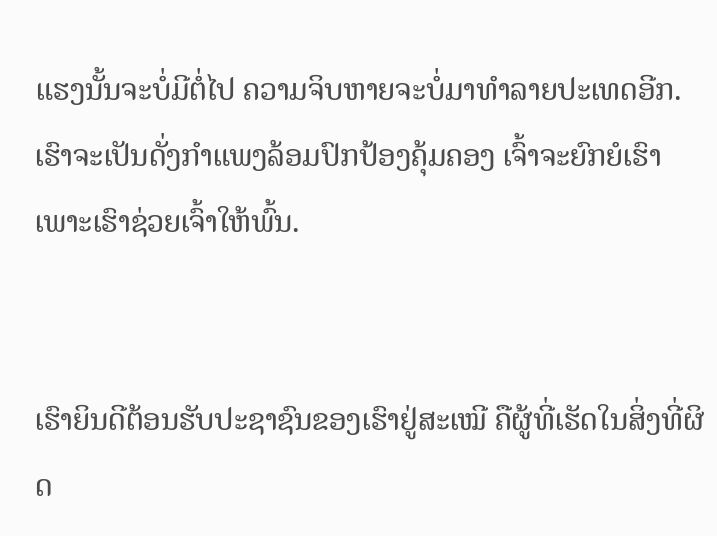ແຮງນັ້ນຈະບໍ່ມີຕໍ່ໄປ ຄວາມຈິບຫາຍຈະບໍ່ມາທຳລາຍປະເທດອີກ. ເຮົາຈະເປັນດັ່ງກຳແພງລ້ອມປົກປ້ອງຄຸ້ມຄອງ ເຈົ້າຈະຍົກຍໍເຮົາເພາະເຮົາຊ່ວຍເຈົ້າໃຫ້ພົ້ນ.


ເຮົາຍິນດີຕ້ອນຮັບປະຊາຊົນຂອງເຮົາຢູ່ສະເໝີ ຄືຜູ້ທີ່ເຮັດໃນສິ່ງທີ່ຜິດ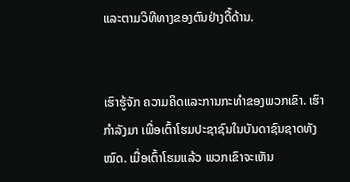ແລະຕາມວິທີທາງຂອງຕົນຢ່າງດື້ດ້ານ.


ເຮົາຮູ້ຈັກ ຄວາມຄິດແລະການກະທຳຂອງພວກເຂົາ. ເຮົາກຳລັງມາ ເພື່ອເຕົ້າໂຮມປະຊາຊົນໃນບັນດາຊົນຊາດທັງໝົດ. ເມື່ອເຕົ້າໂຮມແລ້ວ ພວກເຂົາຈະເຫັນ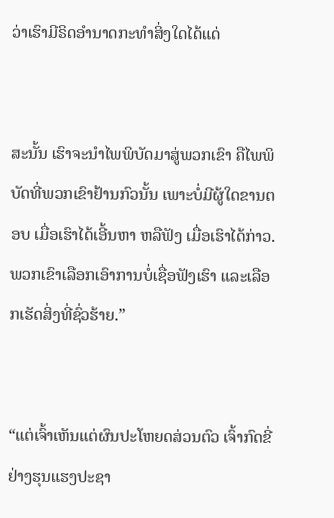ວ່າເຮົາມີຣິດອຳນາດກະທຳສິ່ງໃດໄດ້ແດ່


ສະນັ້ນ ເຮົາຈະນຳໄພພິບັດມາສູ່ພວກເຂົາ ຄືໄພພິບັດທີ່ພວກເຂົາຢ້ານກົວນັ້ນ ເພາະບໍ່ມີຜູ້ໃດຂານຕອບ ເມື່ອເຮົາໄດ້ເອີ້ນຫາ ຫລືຟັງ ເມື່ອເຮົາໄດ້ກ່າວ. ພວກເຂົາເລືອກເອົາການບໍ່ເຊື່ອຟັງເຮົາ ແລະເລືອກເຮັດສິ່ງທີ່ຊົ່ວຮ້າຍ.”


“ແຕ່ເຈົ້າເຫັນແຕ່ຜົນປະໂຫຍດສ່ວນຕົວ ເຈົ້າກົດຂີ່ຢ່າງຮຸນແຮງປະຊາ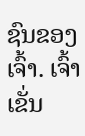ຊົນຂອງເຈົ້າ. ເຈົ້າເຂັ່ນ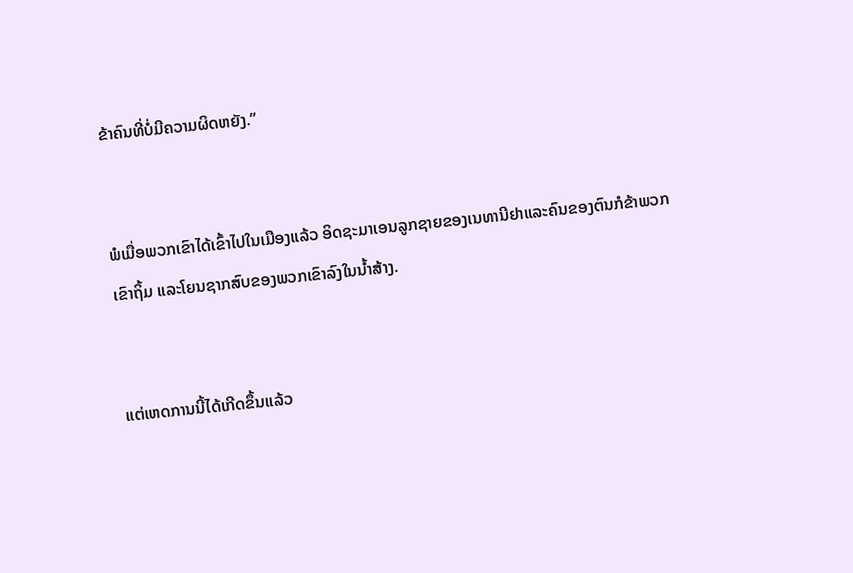ຂ້າຄົນທີ່ບໍ່ມີຄວາມຜິດຫຍັງ.”


ພໍເມື່ອພວກເຂົາໄດ້ເຂົ້າໄປໃນເມືອງແລ້ວ ອິດຊະມາເອນລູກຊາຍຂອງເນທານີຢາແລະຄົນຂອງຕົນກໍຂ້າພວກເຂົາຖິ້ມ ແລະໂຍນຊາກສົບຂອງພວກເຂົາລົງໃນນໍ້າສ້າງ.


ແຕ່ເຫດການນີ້ໄດ້ເກີດຂຶ້ນແລ້ວ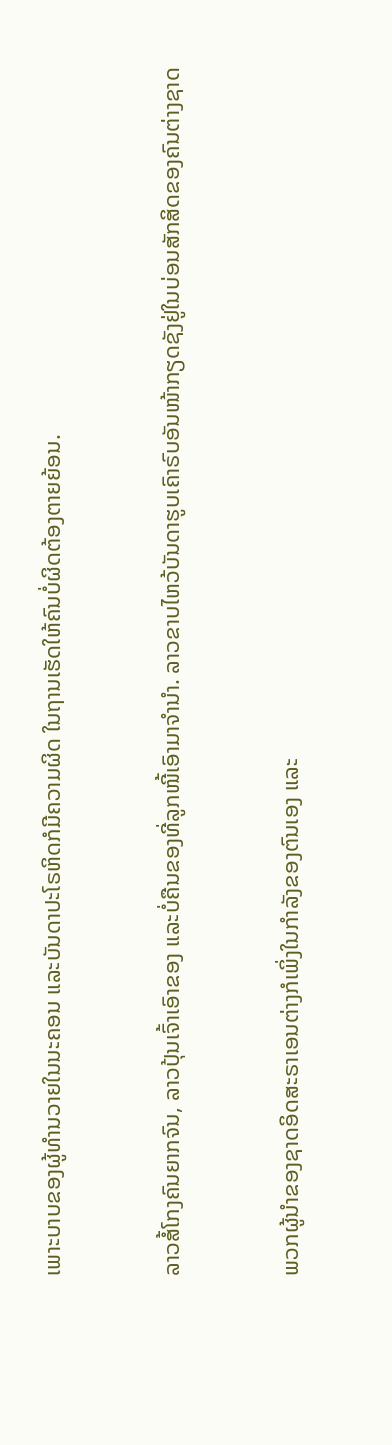ເພາະບາບຂອງຜູ້ທຳນວາຍໃນນະຄອນ ແລະບັນດາປະໂຣຫິດກໍມີຄວາມຜິດ ໃນຖານເຮັດໃຫ້ຄົນບໍ່ຜິດຕ້ອງຕາຍຍ້ອນ.


ລາວສໍ້ໂກງຄົນຍາກຈົນ, ລາວປຸ້ນເຈົ້າເອົາຂອງ ແລະບໍ່ຄືນຂອງທີ່ລູກໜີ້ເອົາມາຈຳນຳ. ລາວຂາບໄຫວ້ບັນດາຮູບເຄົາຣົບອັນໜ້າກຽດຊັງຢູ່ໃນບ່ອນສັກສິດຂອງຄົນຕ່າງຊາດ


ພວກຜູ້ນຳຂອງຊາດອິດສະຣາເອນຕ່າງກໍເພິ່ງໃນກຳລັງຂອງຕົນເອງ ແລະ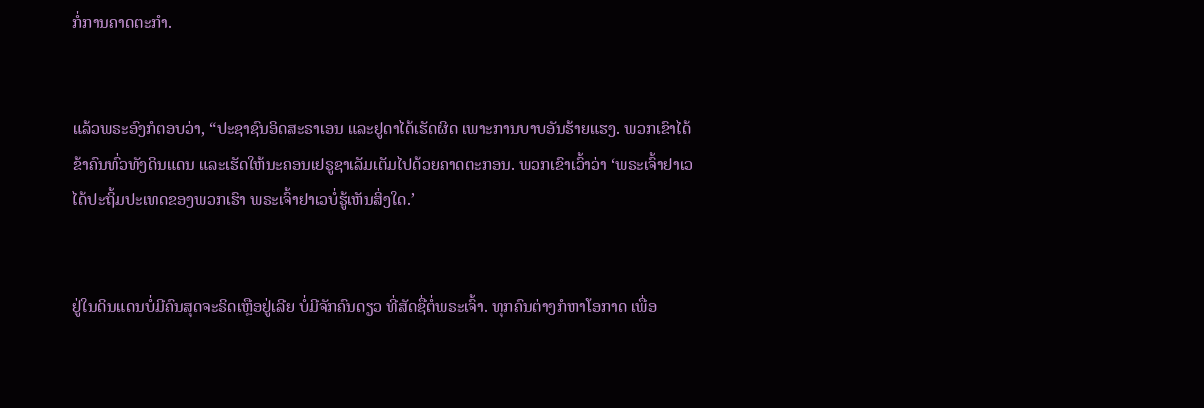ກໍ່ການຄາດຕະກຳ.


ແລ້ວພຣະອົງກໍຕອບວ່າ, “ປະຊາຊົນອິດສະຣາເອນ ແລະຢູດາໄດ້ເຮັດຜິດ ເພາະການບາບອັນຮ້າຍແຮງ. ພວກເຂົາໄດ້ຂ້າຄົນທົ່ວທັງດິນແດນ ແລະເຮັດໃຫ້ນະຄອນເຢຣູຊາເລັມເຕັມໄປດ້ວຍຄາດຕະກອນ. ພວກເຂົາເວົ້າວ່າ ‘ພຣະເຈົ້າຢາເວໄດ້ປະຖິ້ມປະເທດຂອງພວກເຮົາ ພຣະເຈົ້າຢາເວບໍ່ຮູ້ເຫັນສິ່ງໃດ.’


ຢູ່ໃນດິນແດນບໍ່ມີຄົນສຸດຈະຣິດເຫຼືອຢູ່ເລີຍ ບໍ່ມີຈັກຄົນດຽວ ທີ່ສັດຊື່ຕໍ່ພຣະເຈົ້າ. ທຸກຄົນຕ່າງກໍຫາໂອກາດ ເພື່ອ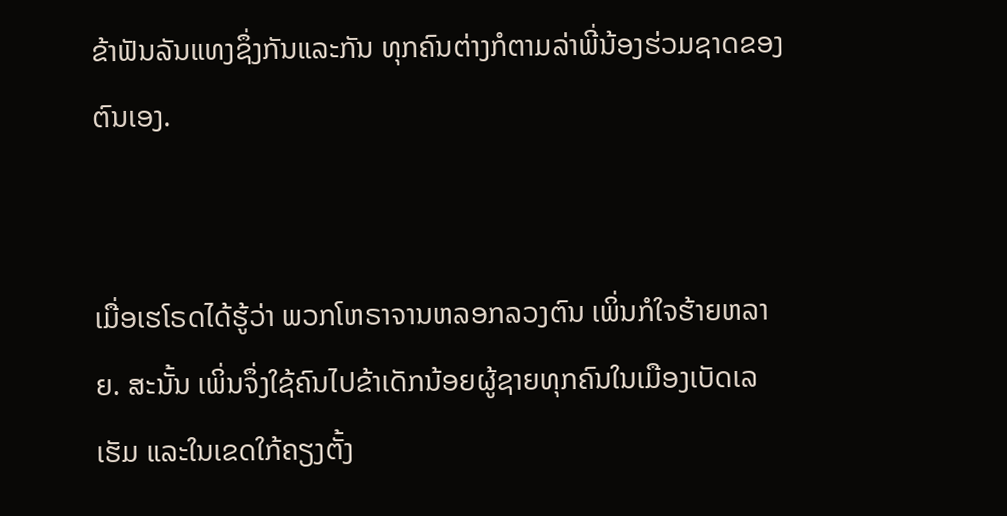ຂ້າຟັນລັນແທງຊຶ່ງກັນແລະກັນ ທຸກຄົນຕ່າງກໍຕາມລ່າພີ່ນ້ອງຮ່ວມຊາດຂອງຕົນເອງ.


ເມື່ອເຮໂຣດໄດ້ຮູ້ວ່າ ພວກໂຫຣາຈານຫລອກລວງຕົນ ເພິ່ນກໍໃຈຮ້າຍຫລາຍ. ສະນັ້ນ ເພິ່ນຈຶ່ງໃຊ້ຄົນໄປຂ້າເດັກນ້ອຍຜູ້ຊາຍທຸກຄົນໃນເມືອງເບັດເລເຮັມ ແລະໃນເຂດໃກ້ຄຽງຕັ້ງ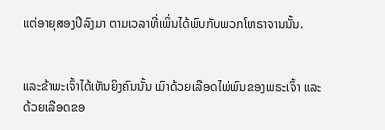ແຕ່ອາຍຸສອງປີລົງມາ ຕາມເວລາທີ່ເພິ່ນໄດ້ພົບກັບພວກໂຫຣາຈານນັ້ນ.


ແລະຂ້າພະເຈົ້າໄດ້ເຫັນຍິງຄົນນັ້ນ ເມົາດ້ວຍເລືອດໄພ່ພົນຂອງພຣະເຈົ້າ ແລະດ້ວຍເລືອດຂອ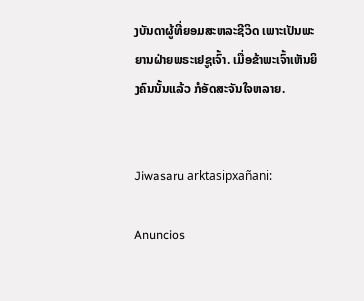ງບັນດາຜູ້ທີ່ຍອມສະຫລະຊີວິດ ເພາະເປັນພະຍານຝ່າຍພຣະເຢຊູເຈົ້າ. ເມື່ອຂ້າພະເຈົ້າເຫັນຍິງຄົນນັ້ນແລ້ວ ກໍອັດສະຈັນໃຈຫລາຍ.


Jiwasaru arktasipxañani:

Anuncios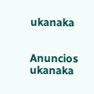ukanaka


Anuncios ukanaka